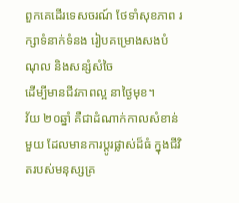ពួកគេដើរទេសចរណ៍ ថែទាំសុខភាព រក្សាទំនាក់ទំនង រៀបគម្រោងសងបំណុល និងសន្សំសំចៃ
ដើម្បីមានជីវភាពល្អ នាថ្ងៃមុខ។
វ័យ ២០ឆ្នាំ គឺជាដំណាក់កាលសំខាន់មួយ ដែលមានការប្ដូរផ្លាស់ដ៏ធំ ក្នុងជីវិតរបស់មនុស្សគ្រ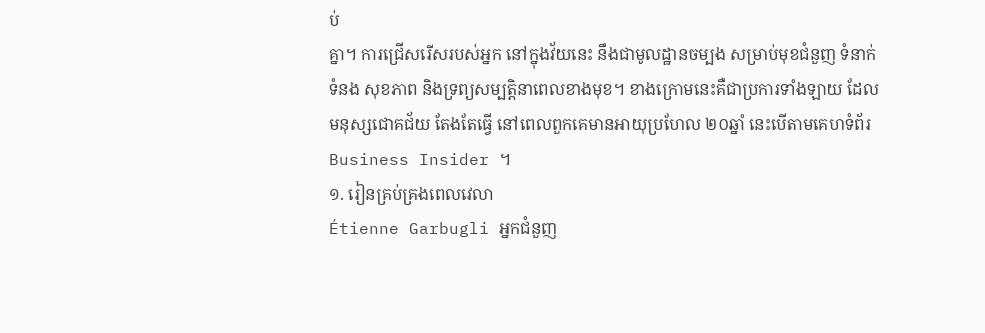ប់
គ្នា។ ការជ្រើសរើសរបស់អ្នក នៅក្នុងវ័យនេះ នឹងជាមូលដ្ឋានចម្បង សម្រាប់មុខជំនួញ ទំនាក់
ទំនង សុខភាព និងទ្រព្យសម្បត្តិនាពេលខាងមុខ។ ខាងក្រោមនេះគឺជាប្រការទាំងឡាយ ដែល
មនុស្សជោគជ័យ តែងតែធ្វើ នៅពេលពួកគេមានអាយុប្រហែល ២០ឆ្នាំ នេះបើតាមគេហទំព័រ
Business Insider ។
១. រៀនគ្រប់គ្រងពេលវេលា
Étienne Garbugli អ្នកជំនួញ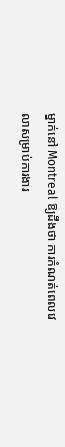ម្នាក់នៅ Montreal ឱ្យដឹងថា ការកំណត់ពេលវេលាសម្រាប់ការងារ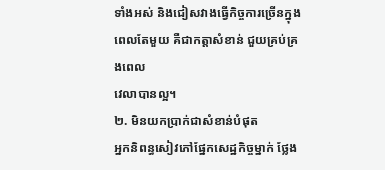ទាំងអស់ និងជៀសវាងធ្វើកិច្ចការច្រើនក្នុងពេលតែមួយ គឺជាកត្តាសំខាន់ ជួយគ្រប់គ្រងពេល
វេលាបានល្អ។
២. មិនយកប្រាក់ជាសំខាន់បំផុត
អ្នកនិពន្ធសៀវភៅផ្នែកសេដ្ឋកិច្ចម្នាក់ ថ្លែង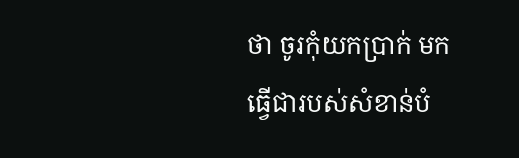ថា ចូរកុំយកប្រាក់ មកធ្វើជារបស់សំខាន់បំ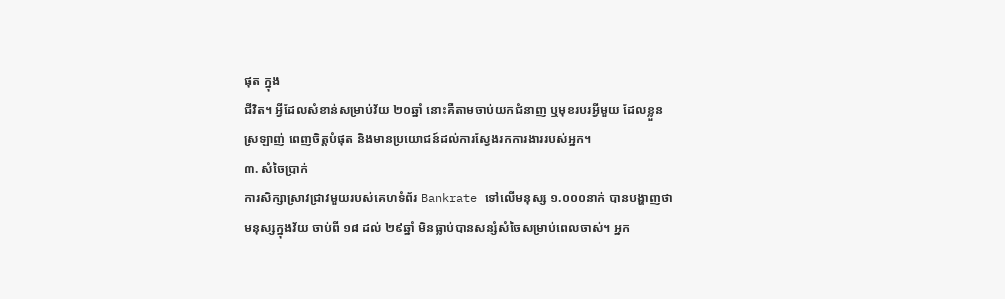ផុត ក្នុង
ជីវិត។ អ្វីដែលសំខាន់សម្រាប់វ័យ ២០ឆ្នាំ នោះគឺតាមចាប់យកជំនាញ ឬមុខរបរអ្វីមួយ ដែលខ្លួន
ស្រឡាញ់ ពេញចិត្តបំផុត និងមានប្រយោជន៍ដល់ការស្វែងរកការងាររបស់អ្នក។
៣. សំចៃប្រាក់
ការសិក្សាស្រាវជ្រាវមួយរបស់គេហទំព័រ Bankrate ទៅលើមនុស្ស ១.០០០នាក់ បានបង្ហាញថា
មនុស្សក្នុងវ័យ ចាប់ពី ១៨ ដល់ ២៩ឆ្នាំ មិនធ្លាប់បានសន្សំសំចៃសម្រាប់ពេលចាស់។ អ្នក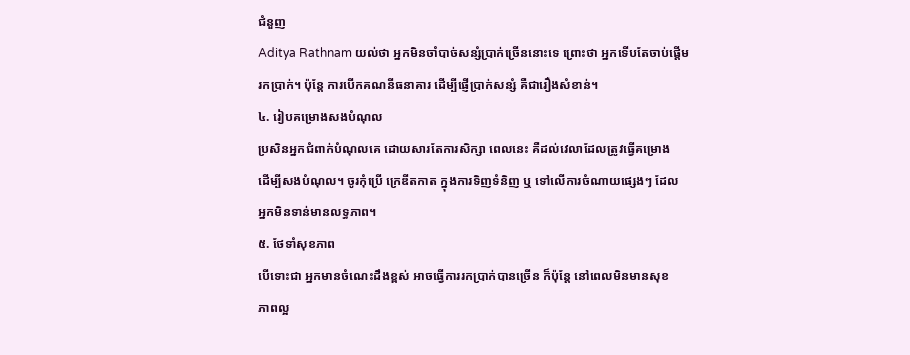ជំនួញ
Aditya Rathnam យល់ថា អ្នកមិនចាំបាច់សន្សំប្រាក់ច្រើននោះទេ ព្រោះថា អ្នកទើបតែចាប់ផ្ដើម
រកប្រាក់។ ប៉ុន្តែ ការបើកគណនីធនាគារ ដើម្បីផ្ញើប្រាក់សន្សំ គឺជារឿងសំខាន់។
៤. រៀបគម្រោងសងបំណុល
ប្រសិនអ្នកជំពាក់បំណុលគេ ដោយសារតែការសិក្សា ពេលនេះ គឺដល់វេលាដែលត្រូវធ្វើគម្រោង
ដើម្បីសងបំណុល។ ចូរកុំប្រើ ក្រេឌីតកាត ក្នុងការទិញទំនិញ ឬ ទៅលើការចំណាយផ្សេងៗ ដែល
អ្នកមិនទាន់មានលទ្ធភាព។
៥. ថែទាំសុខភាព
បើទោះជា អ្នកមានចំណេះដឹងខ្ពស់ អាចធ្វើការរកប្រាក់បានច្រើន ក៏ប៉ុន្ដែ នៅពេលមិនមានសុខ
ភាពល្អ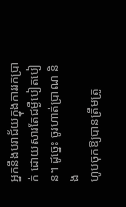អ្នកនឹងបរាជ័យក្នុងការរកប្រាក់ ដោយសារតែជម្ងឺបៀតបៀន។ ដូច្នេះ ចូរហាត់ប្រាណ និង
ហូបចុកឱ្យបានត្រឹមត្រូ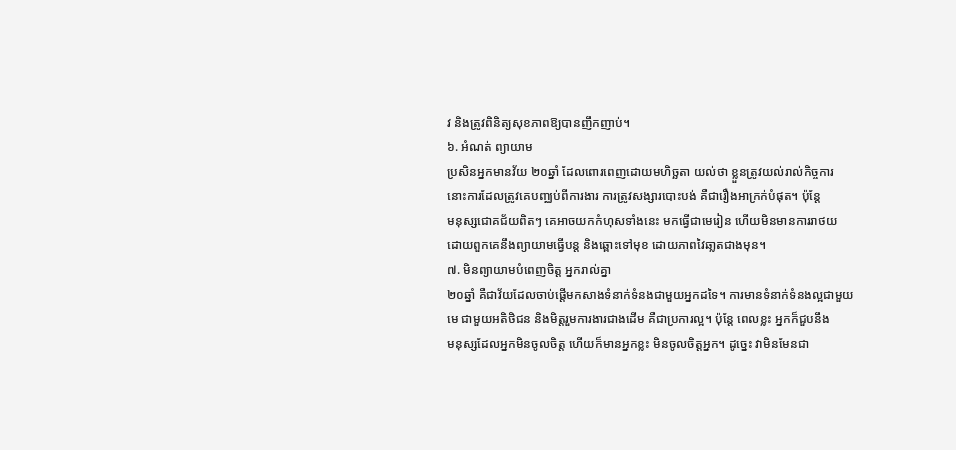វ និងត្រូវពិនិត្យសុខភាពឱ្យបានញឹកញាប់។
៦. អំណត់ ព្យាយាម
ប្រសិនអ្នកមានវ័យ ២០ឆ្នាំ ដែលពោរពេញដោយមហិច្ឆតា យល់ថា ខ្លួនត្រូវយល់រាល់កិច្ចការ
នោះការដែលត្រូវគេបញ្ឈប់ពីការងារ ការត្រូវសង្សារបោះបង់ គឺជារឿងអាក្រក់បំផុត។ ប៉ុន្ដែ
មនុស្សជោគជ័យពិតៗ គេអាចយកកំហុសទាំងនេះ មកធ្វើជាមេរៀន ហើយមិនមានការរាថយ
ដោយពួកគេនឹងព្យាយាមធ្វើបន្ត និងឆ្ពោះទៅមុខ ដោយភាពវៃឆា្លតជាងមុន។
៧. មិនព្យាយាមបំពេញចិត្ត អ្នករាល់គ្នា
២០ឆ្នាំ គឺជាវ័យដែលចាប់ផ្ដើមកសាងទំនាក់ទំនងជាមួយអ្នកដទៃ។ ការមានទំនាក់ទំនងល្អជាមួយ
មេ ជាមួយអតិថិជន និងមិត្តរួមការងារជាងដើម គឺជាប្រការល្អ។ ប៉ុន្ដែ ពេលខ្លះ អ្នកក៏ជួបនឹង
មនុស្សដែលអ្នកមិនចូលចិត្ត ហើយក៏មានអ្នកខ្លះ មិនចូលចិត្តអ្នក។ ដូច្នេះ វាមិនមែនជា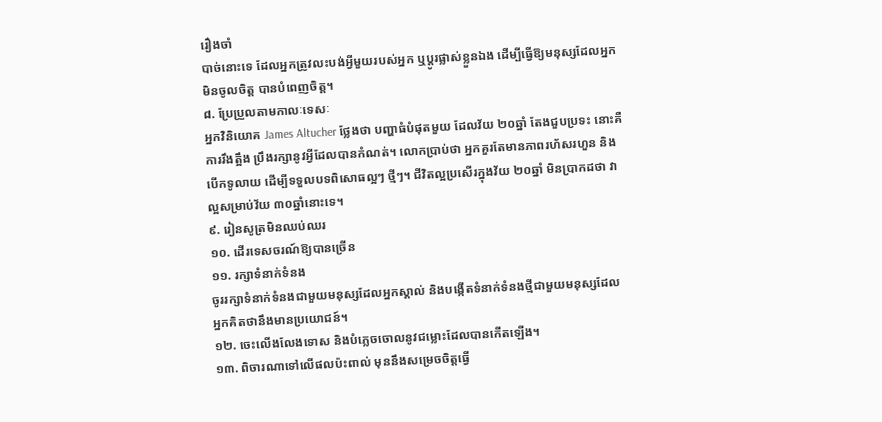រឿងចាំ
បាច់នោះទេ ដែលអ្នកត្រូវលះបង់អ្វីមួយរបស់អ្នក ឬប្ដូរផ្លាស់ខ្លួនឯង ដើម្បីធ្វើឱ្យមនុស្សដែលអ្នក
មិនចូលចិត្ត បានបំពេញចិត្ត។
៨. ប្រែប្រួលតាមកាលៈទេសៈ
អ្នកវិនិយោគ James Altucher ថ្លែងថា បញ្ហាធំបំផុតមួយ ដែលវ័យ ២០ឆ្នាំ តែងជួបប្រទះ នោះគឺ
ការរឹងត្អឹង ប្រឹងរក្សានូវអ្វីដែលបានកំណត់។ លោកប្រាប់ថា អ្នកគួរតែមានភាពរហ័សរហួន និង
បើកទូលាយ ដើម្បីទទួលបទពិសោធល្អៗ ថ្មីៗ។ ជីវិតល្អប្រសើរក្នុងវ័យ ២០ឆ្នាំ មិនប្រាកដថា វា
ល្អសម្រាប់វ័យ ៣០ឆ្នាំនោះទេ។
៩. រៀនសូត្រមិនឈប់ឈរ
១០. ដើរទេសចរណ៍ឱ្យបានច្រើន
១១. រក្សាទំនាក់ទំនង
ចូររក្សាទំនាក់ទំនងជាមួយមនុស្សដែលអ្នកស្គាល់ និងបង្កើតទំនាក់ទំនងថ្មីជាមួយមនុស្សដែល
អ្នកគិតថានឹងមានប្រយោជន៍។
១២. ចេះលើងលែងទោស និងបំភ្លេចចោលនូវជម្លោះដែលបានកើតឡើង។
១៣. ពិចារណាទៅលើផលប៉ះពាល់ មុននឹងសម្រេចចិត្តធ្វើ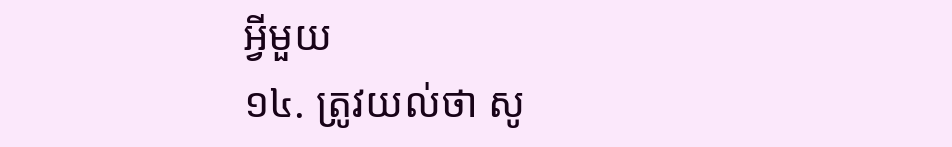អ្វីមួយ
១៤. ត្រូវយល់ថា សូ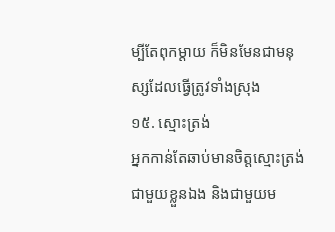ម្បីតែពុកម្ដាយ ក៏មិនមែនជាមនុស្សដែលធ្វើត្រូវទាំងស្រុង
១៥. ស្មោះត្រង់
អ្នកកាន់តែឆាប់មានចិត្តស្មោះត្រង់ជាមួយខ្លួនឯង និងជាមួយម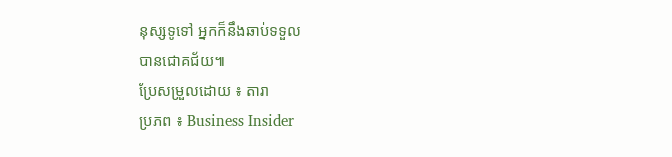នុស្សទូទៅ អ្នកក៏នឹងឆាប់ទទួល
បានជោគជ័យ៕
ប្រែសម្រួលដោយ ៖ តារា
ប្រភព ៖ Business Insider